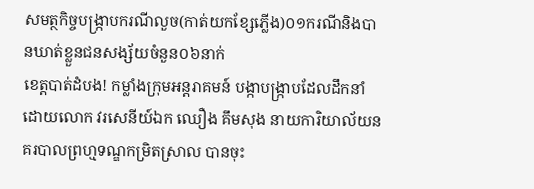សមត្ថកិច្ចបង្ក្រាបករណីលួច(កាត់យកខ្សែភ្លេីង)០១ករណីនិងបានឃាត់ខ្លួនជនសង្ស័យចំនួន០៦នាក់
ខេត្តបាត់ដំបង! កម្លាំងក្រុមអន្តរាគមន៍ បង្កាបង្ក្រាបដែលដឹកនាំដោយលោក វរសេនីយ៍ឯក ឈឿង គឹមសុង នាយការិយាល័យនគរបាលព្រហ្មទណ្ឌកម្រិតស្រាល បានចុះ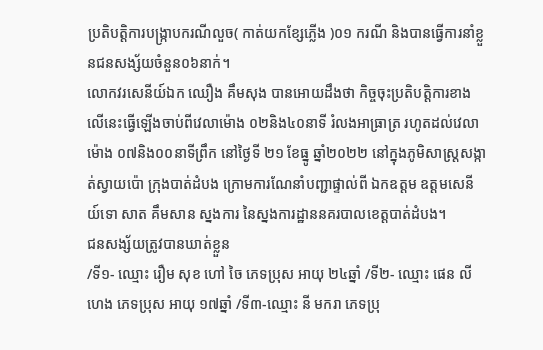ប្រតិបត្តិការបង្ក្រាបករណីលួច( កាត់យកខ្សែភ្លេីង )០១ ករណី និងបានធ្វេីការនាំខ្លួនជនសង្ស័យចំនួន០៦នាក់។
លោកវរសេនីយ៍ឯក ឈឿង គឹមសុង បានអោយដឹងថា កិច្ចចុះប្រតិបត្តិការខាងលើនេះធ្វើឡើងចាប់ពីវេលាម៉ោង ០២និង៤០នាទី រំលងអាធ្រាត្រ រហូតដល់វេលាម៉ោង ០៧និង០០នាទីព្រឹក នៅថ្ងៃទី ២១ ខែធ្នូ ឆ្នាំ២០២២ នៅក្នុងភូមិសាស្ត្រសង្កាត់ស្វាយប៉ោ ក្រុងបាត់ដំបង ក្រោមការណែនាំបញ្ជាផ្ទាល់ពី ឯកឧត្ដម ឧត្តមសេនីយ៍ទោ សាត គឹមសាន ស្នងការ នៃស្នងការដ្ឋាននគរបាលខេត្តបាត់ដំបង។
ជនសង្ស័យត្រូវបានឃាត់ខ្លួន
/ទី១- ឈ្មោះ រឿម សុខ ហៅ ចៃ ភេទប្រុស អាយុ ២៤ឆ្នាំ /ទី២- ឈ្មោះ ផេន លីហេង ភេទប្រុស អាយុ ១៧ឆ្នាំ /ទី៣-ឈ្មោះ នី មករា ភេទប្រុ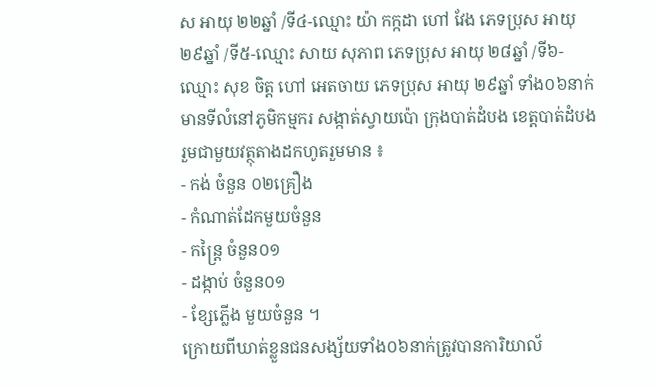ស អាយុ ២២ឆ្នាំ /ទី៤-ឈ្មោះ យ៉ា កក្កដា ហៅ វែង ភេទប្រុស អាយុ ២៩ឆ្នាំ /ទី៥-ឈ្មោះ សាយ សុភាព ភេទប្រុស អាយុ ២៨ឆ្នាំ /ទី៦-ឈ្មោះ សុខ ចិត្ត ហៅ អេតចាយ ភេទប្រុស អាយុ ២៩ឆ្នាំ ទាំង០៦នាក់មានទីលំនៅភូមិកម្មករ សង្កាត់ស្វាយប៉ោ ក្រុងបាត់ដំបង ខេត្តបាត់ដំបង រួមជាមួយវត្ថុតាងដកហូតរួមមាន ៖
- កង់ ចំនួន ០២គ្រឿង
- កំណាត់ដែកមួយចំនួន
- កន្ត្រៃ ចំនួន០១
- ដង្កាប់ ចំនួន០១
- ខ្សែភ្លេីង មួយចំនួន ។
ក្រោយពីឃាត់ខ្លួនជនសង្ស័យទាំង០៦នាក់ត្រូវបានការិយាល័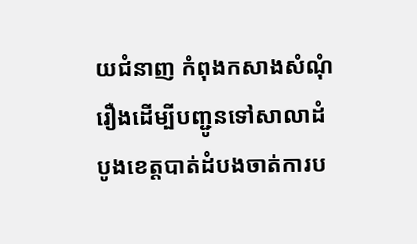យជំនាញ កំពុងកសាងសំណុំរឿងដេីម្បីបញ្ជូនទៅសាលាដំបូងខេត្តបាត់ដំបងចាត់ការប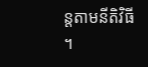ន្តតាមនីតិវិធី ។